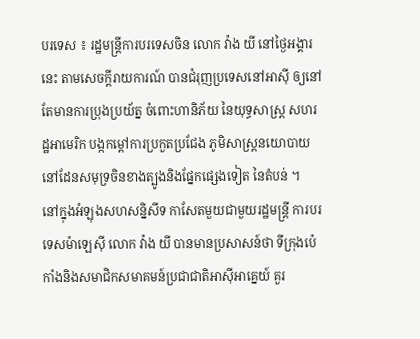បរទេស ៖ រដ្ឋមន្ត្រីការបរទេសចិន លោក វ៉ាង យី នៅថ្ងៃអង្គារនេះ តាមសេចក្តីរាយការណ៍ បានជំរុញប្រទេសនៅអាស៊ី ឲ្យនៅតែមានការប្រុងប្រយ័ត្ន ចំពោះហានិភ័យ នៃយុទ្ធសាស្ត្រ សហរដ្ឋអាមេរិក បង្កកម្តៅការប្រកួតប្រជែង ភូមិសាស្ត្រនយោបាយ នៅដែនសមុទ្រចិនខាងត្បូងនិងផ្នែកផ្សេងទៀត នៃតំបន់ ។
នៅក្នុងអំឡុងសហសន្និសីទ កាសែតមួយជាមួយរដ្ឋមន្ត្រី ការបរទេសម៉ាឡេស៊ី លោក វ៉ាង យី បានមានប្រសាសន៍ថា ទីក្រុងប៉េកាំងនិងសមាជិកសមាគមន៍ប្រជាជាតិអាស៊ីអាគ្នេយ៍ គួរ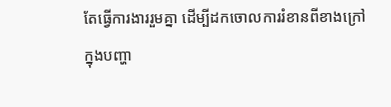តែធ្វើការងាររួមគ្នា ដើម្បីដកចោលការរំខានពីខាងក្រៅ ក្នុងបញ្ហា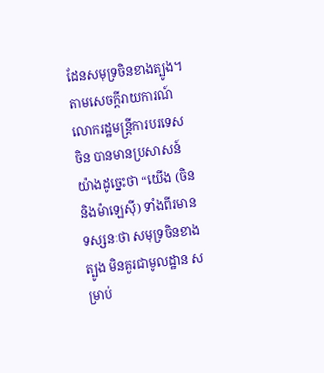ដែនសមុទ្រចិនខាងត្បូង។
តាមសេចក្តីរាយការណ៍ លោករដ្ឋមន្ត្រីការបរទេសចិន បានមានប្រសាសន៍យ៉ាងដូច្នេះថា “យើង (ចិននិងម៉ាឡេស៊ី) ទាំងពីរមានទស្សនៈថា សមុទ្រចិនខាងត្បូង មិនគួរជាមូលដ្ឋាន សម្រាប់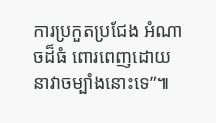ការប្រកួតប្រជែង អំណាចដ៏ធំ ពោរពេញដោយនាវាចម្បាំងនោះទេ”៕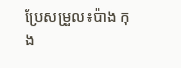ប្រែសម្រួល៖ប៉ាង កុង